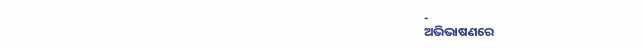-
ଅଭିଭାଷଣରେ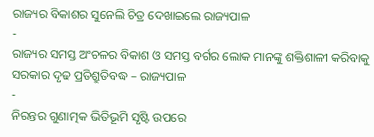ରାଜ୍ୟର ବିକାଶର ସୁନେଲି ଚିତ୍ର ଦେଖାଇଲେ ରାଜ୍ୟପାଳ
-
ରାଜ୍ୟର ସମସ୍ତ ଅଂଚଳର ବିକାଶ ଓ ସମସ୍ତ ବର୍ଗର ଲୋକ ମାନଙ୍କୁ ଶକ୍ତିଶାଳୀ କରିବାକୁ ସରକାର ଦୃଢ ପ୍ରତିଶ୍ରୁତିବଦ୍ଧ – ରାଜ୍ୟପାଳ
-
ନିରନ୍ତର ଗୁଣାତ୍ମକ ଭିତିଭୂମି ସୃଷ୍ଟି ଉପରେ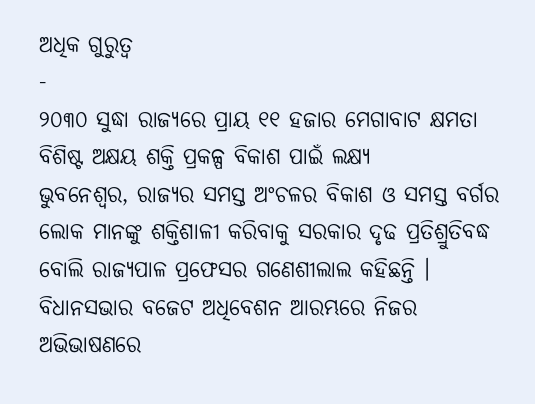ଅଧିକ ଗୁରୁତ୍ୱ
-
୨୦୩୦ ସୁଦ୍ଧା ରାଜ୍ୟରେ ପ୍ରାୟ ୧୧ ହଜାର ମେଗାବାଟ କ୍ଷମତା ବିଶିଷ୍ଟ ଅକ୍ଷୟ ଶକ୍ତି ପ୍ରକଳ୍ପ ବିକାଶ ପାଇଁ ଲକ୍ଷ୍ୟ
ଭୁବନେଶ୍ୱର, ରାଜ୍ୟର ସମସ୍ତ ଅଂଚଳର ବିକାଶ ଓ ସମସ୍ତ ବର୍ଗର ଲୋକ ମାନଙ୍କୁ ଶକ୍ତିଶାଳୀ କରିବାକୁ ସରକାର ଦୃଢ ପ୍ରତିଶ୍ରୁତିବଦ୍ଧ ବୋଲି ରାଜ୍ୟପାଳ ପ୍ରଫେସର ଗଣେଶୀଲାଲ କହିଛନ୍ତି । ବିଧାନସଭାର ବଜେଟ ଅଧିବେଶନ ଆରମ୍ଭରେ ନିଜର ଅଭିଭାଷଣରେ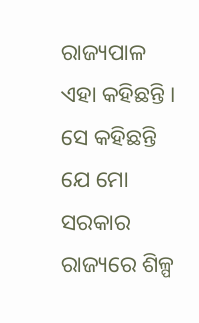ରାଜ୍ୟପାଳ ଏହା କହିଛନ୍ତି ।
ସେ କହିଛନ୍ତି ଯେ ମୋ ସରକାର ରାଜ୍ୟରେ ଶିଳ୍ପ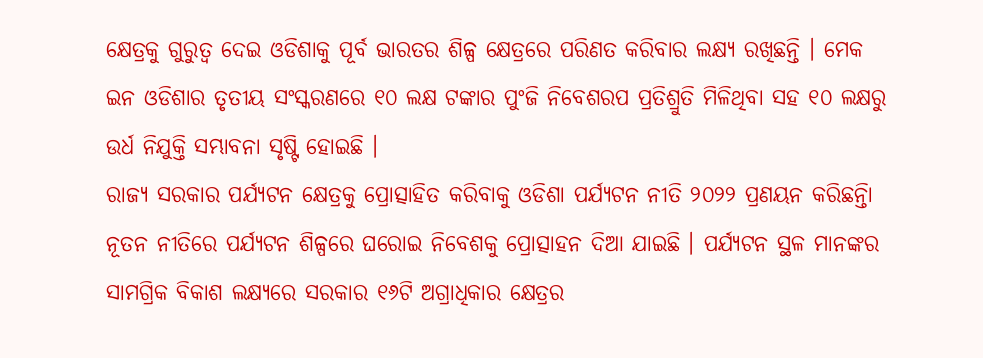କ୍ଷେତ୍ରକୁ ଗୁରୁତ୍ୱ ଦେଇ ଓଡିଶାକୁ ପୂର୍ବ ଭାରତର ଶିଳ୍ପ କ୍ଷେତ୍ରରେ ପରିଣତ କରିବାର ଲକ୍ଷ୍ୟ ରଖିଛନ୍ତି । ମେକ ଇନ ଓଡିଶାର ତୃତୀୟ ସଂସ୍କରଣରେ ୧୦ ଲକ୍ଷ ଟଙ୍କାର ପୁଂଜି ନିବେଶରପ ପ୍ରତିଶ୍ରୁତି ମିଳିଥିବା ସହ ୧୦ ଲକ୍ଷରୁ ଉର୍ଧ ନିଯୁକ୍ତି ସମ୍ଭାବନା ସୃଷ୍ଟି ହୋଇଛି ।
ରାଜ୍ୟ ସରକାର ପର୍ଯ୍ୟଟନ କ୍ଷେତ୍ରକୁ ପ୍ରୋତ୍ସାହିତ କରିବାକୁ ଓଡିଶା ପର୍ଯ୍ୟଟନ ନୀତି ୨୦୨୨ ପ୍ରଣୟନ କରିଛନ୍ତିା ନୂତନ ନୀତିରେ ପର୍ଯ୍ୟଟନ ଶିଳ୍ପରେ ଘରୋଇ ନିବେଶକୁ ପ୍ରୋତ୍ସାହନ ଦିଆ ଯାଇଛି । ପର୍ଯ୍ୟଟନ ସ୍ଥଳ ମାନଙ୍କର ସାମଗ୍ରିକ ବିକାଶ ଲକ୍ଷ୍ୟରେ ସରକାର ୧୬ଟି ଅଗ୍ରାଧିକାର କ୍ଷେତ୍ରର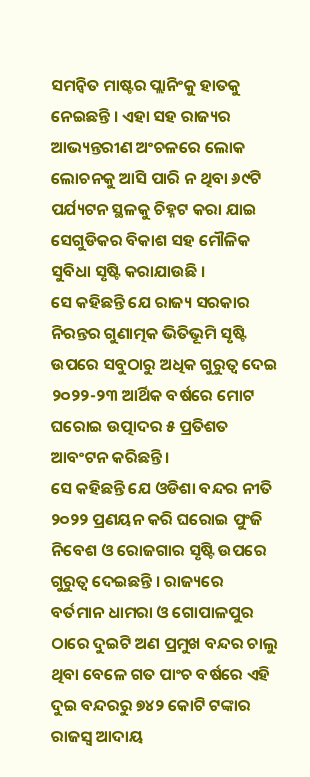ସମନ୍ୱିତ ମାଷ୍ଟର ପ୍ଲାନିଂକୁ ହାତକୁ ନେଇଛନ୍ତି । ଏହା ସହ ରାଜ୍ୟର ଆଭ୍ୟନ୍ତରୀଣ ଅଂଚଳରେ ଲୋକ ଲୋଚନକୁ ଆସି ପାରି ନ ଥିବା ୬୯ଟି ପର୍ଯ୍ୟଟନ ସ୍ଥଳକୁ ଚିହ୍ନଟ କରା ଯାଇ ସେଗୁଡିକର ବିକାଶ ସହ ମୌଳିକ ସୁବିଧା ସୃଷ୍ଟି କରାଯାଉଛି ।
ସେ କହିଛନ୍ତି ଯେ ରାଜ୍ୟ ସରକାର ନିରନ୍ତର ଗୁଣାତ୍ମକ ଭିତିଭୂମି ସୃଷ୍ଟି ଉପରେ ସବୁଠାରୁ ଅଧିକ ଗୁରୁତ୍ୱ ଦେଇ ୨୦୨୨-୨୩ ଆର୍ଥିକ ବର୍ଷରେ ମୋଟ ଘରୋଇ ଉତ୍ପାଦର ୫ ପ୍ରତିଶତ ଆବଂଟନ କରିଛନ୍ତି ।
ସେ କହିଛନ୍ତି ଯେ ଓଡିଶା ବନ୍ଦର ନୀତି ୨୦୨୨ ପ୍ରଣୟନ କରି ଘରୋଇ ପୁଂଜି ନିବେଶ ଓ ରୋଜଗାର ସୃଷ୍ଟି ଉପରେ ଗୁରୁତ୍ୱ ଦେଇଛନ୍ତି । ରାଜ୍ୟରେ ବର୍ତମାନ ଧାମରା ଓ ଗୋପାଳପୁର ଠାରେ ଦୁଇଟି ଅଣ ପ୍ରମୁଖ ବନ୍ଦର ଚାଲୁ ଥିବା ବେଳେ ଗତ ପାଂଚ ବର୍ଷରେ ଏହି ଦୁଇ ବନ୍ଦରରୁ ୭୪୨ କୋଟି ଟଙ୍କାର ରାଜସ୍ୱ ଆଦାୟ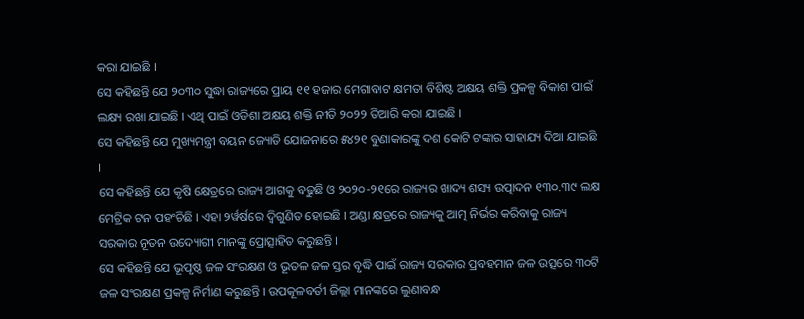କରା ଯାଇଛି ।
ସେ କହିଛନ୍ତି ଯେ ୨୦୩୦ ସୁଦ୍ଧା ରାଜ୍ୟରେ ପ୍ରାୟ ୧୧ ହଜାର ମେଗାବାଟ କ୍ଷମତା ବିଶିଷ୍ଟ ଅକ୍ଷୟ ଶକ୍ତି ପ୍ରକଳ୍ପ ବିକାଶ ପାଇଁ ଲକ୍ଷ୍ୟ ରଖା ଯାଇଛି । ଏଥି ପାଇଁ ଓଡିଶା ଅକ୍ଷୟ ଶକ୍ତି ନୀତି ୨୦୨୨ ତିଆରି କରା ଯାଇଛି ।
ସେ କହିଛନ୍ତି ଯେ ମୁଖ୍ୟମନ୍ତ୍ରୀ ବୟନ ଜ୍ୟୋତି ଯୋଜନାରେ ୫୪୨୧ ବୁଣାକାରଙ୍କୁ ଦଶ କୋଟି ଟଙ୍କାର ସାହାଯ୍ୟ ଦିଆ ଯାଇଛି ।
ସେ କହିଛନ୍ତି ଯେ କୃଷି କ୍ଷେତ୍ରରେ ରାଜ୍ୟ ଆଗକୁ ବଢୁଛି ଓ ୨୦୨୦-୨୧ରେ ରାଜ୍ୟର ଖାଦ୍ୟ ଶସ୍ୟ ଉତ୍ପାଦନ ୧୩୦.୩୯ ଲକ୍ଷ ମେଟ୍ରିକ ଟନ ପହଂଚିଛି । ଏହା ୨ର୍ୱର୍ଷରେ ଦ୍ୱିଗୁଣିତ ହୋଇଛି । ଅଣ୍ଡା କ୍ଷତ୍ରରେ ରାଜ୍ୟକୁ ଆତ୍ମ ନିର୍ଭର କରିବାକୁ ରାଜ୍ୟ ସରକାର ନୂତନ ଉଦ୍ୟୋଗୀ ମାନଙ୍କୁ ପ୍ରୋତ୍ସାହିତ କରୁଛନ୍ତି ।
ସେ କହିଛନ୍ତି ଯେ ଭୂପୃଷ୍ଠ ଜଳ ସଂରକ୍ଷଣ ଓ ଭୂତଳ ଜଳ ସ୍ତର ବୃଦ୍ଧି ପାଇଁ ରାଜ୍ୟ ସରକାର ପ୍ରବହମାନ ଜଳ ଉତ୍ସରେ ୩୦ଟି ଜଳ ସଂରକ୍ଷଣ ପ୍ରକଳ୍ପ ନିର୍ମାଣ କରୁଛନ୍ତି । ଉପକୂଳବର୍ତୀ ଜିଲ୍ଲା ମାନଙ୍କରେ ଲୁଣାବନ୍ଧ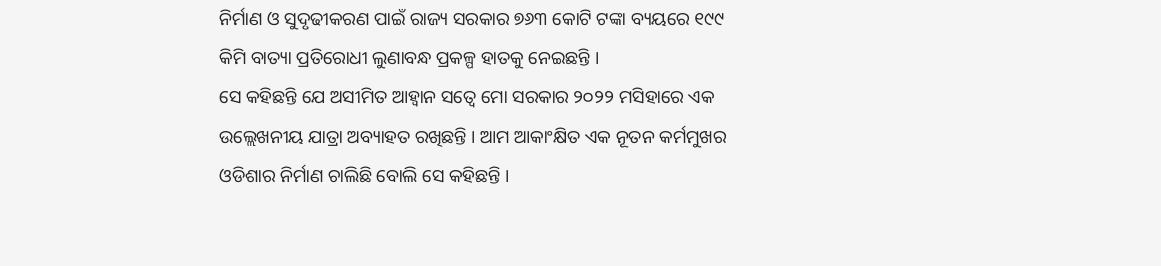ନିର୍ମାଣ ଓ ସୁଦୃଢୀକରଣ ପାଇଁ ରାଜ୍ୟ ସରକାର ୭୬୩ କୋଟି ଟଙ୍କା ବ୍ୟୟରେ ୧୯୯ କିମି ବାତ୍ୟା ପ୍ରତିରୋଧୀ ଲୁଣାବନ୍ଧ ପ୍ରକଳ୍ପ ହାତକୁ ନେଇଛନ୍ତି ।
ସେ କହିଛନ୍ତି ଯେ ଅସୀମିତ ଆହ୍ୱାନ ସତ୍ୱେ ମୋ ସରକାର ୨୦୨୨ ମସିହାରେ ଏକ ଉଲ୍ଲେଖନୀୟ ଯାତ୍ରା ଅବ୍ୟାହତ ରଖିଛନ୍ତି । ଆମ ଆକାଂକ୍ଷିତ ଏକ ନୂତନ କର୍ମମୁଖର ଓଡିଶାର ନିର୍ମାଣ ଚାଲିଛି ବୋଲି ସେ କହିଛନ୍ତି ।